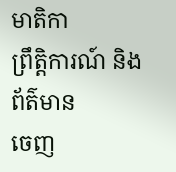មាតិកា
ព្រឹត្តិការណ៍ និងព័ត៌មាន
ចេញ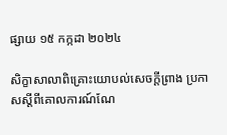ផ្សាយ ១៥ កក្កដា ២០២៤

សិក្ខាសាលាពិគ្រោះយោបល់សេចក្តីព្រាង ប្រកាសស្តីពីគោលការណ៍ណែ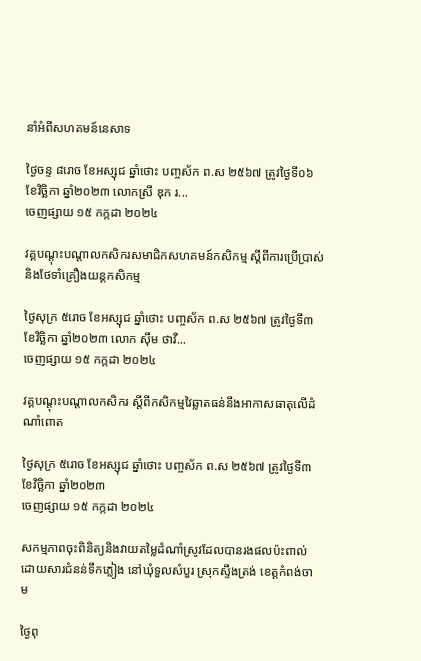នាំអំពីសហគមន៍នេសាទ

ថ្ងៃចន្ទ ៨រោច ខែអស្សុជ ឆ្នាំថោះ បញ្ចស័ក ព.ស ២៥៦៧ ត្រូវថ្ងៃទី០៦ ខែវិច្ឆិកា ឆ្នាំ២០២៣ លោកស្រី ឌុក រ...
ចេញផ្សាយ ១៥ កក្កដា ២០២៤

វគ្គបណ្តុះបណ្តាលកសិករសមាជិកសហគមន៍កសិកម្ម ស្តីពីការប្រើប្រាស់ និងថែទាំគ្រឿងយន្តកសិកម្ម

ថ្ងៃសុក្រ ៥រោច ខែអស្សុជ ឆ្នាំថោះ បញ្ចស័ក ព.ស ២៥៦៧ ត្រូវថ្ងៃទី៣ ខែវិច្ឆិកា ឆ្នាំ២០២៣ លោក ស៊ឹម ថាវី...
ចេញផ្សាយ ១៥ កក្កដា ២០២៤

វគ្គបណ្តុះបណ្តាលកសិករ ស្តីពីកសិកម្មវៃឆ្លាតធន់នឹងអាកាសធាតុលើដំណាំពោត

ថ្ងៃសុក្រ ៥រោច ខែអស្សុជ ឆ្នាំថោះ បញ្ចស័ក ព.ស ២៥៦៧ ត្រូវថ្ងៃទី៣ ខែវិច្ឆិកា ឆ្នាំ២០២៣
ចេញផ្សាយ ១៥ កក្កដា ២០២៤

សកម្មភាពចុះពិនិត្យនិងវាយតម្លៃដំណាំស្រូវដែលបានរងផលប៉ះពាល់ដោយសារជំនន់ទឹកភ្លៀង នៅឃុំទួលសំបួរ ស្រុកស្ទឹងត្រង់ ខេត្តកំពង់ចាម

ថ្ងៃពុ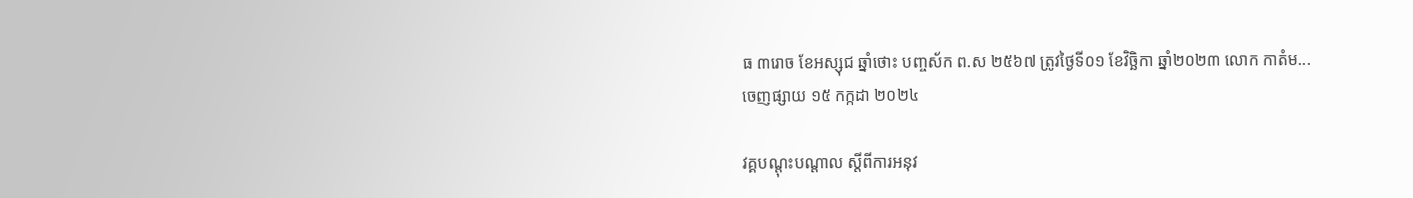ធ ៣រោច ខែអស្សុជ ឆ្នាំថោះ បញ្ចស័ក ព.ស ២៥៦៧ ត្រូវថ្ងៃទី០១ ខែវិច្ឆិកា ឆ្នាំ២០២៣ លោក កាតំម...
ចេញផ្សាយ ១៥ កក្កដា ២០២៤

វគ្គបណ្តុះបណ្តាល ស្តីពីការអនុវ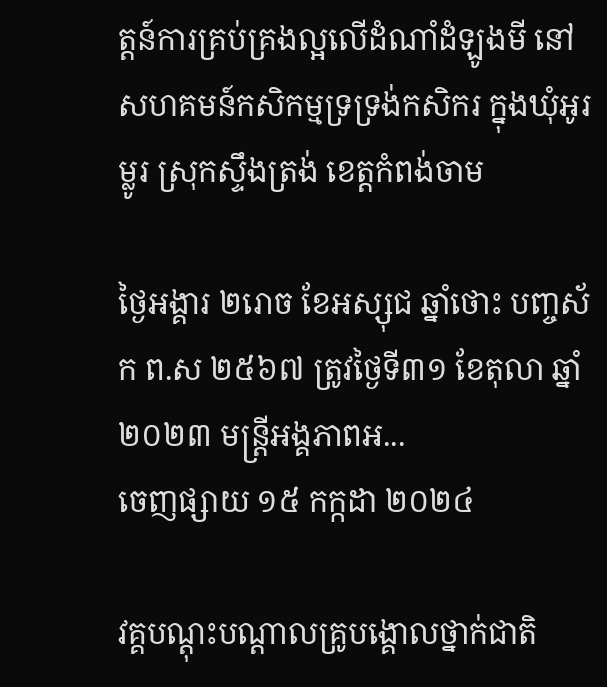ត្តន៍ការគ្រប់គ្រងល្អលើដំណាំដំឡូងមី នៅសហគមន៍កសិកម្មទ្រទ្រង់កសិករ ក្នុងឃុំអូរម្លូរ ស្រុកស្ទឹងត្រង់ ខេត្តកំពង់ចាម

ថ្ងៃអង្គារ ២រោច ខែអស្សុជ ឆ្នាំថោះ បញ្ចស័ក ព.ស ២៥៦៧ ត្រូវថ្ងៃទី៣១ ខែតុលា ឆ្នាំ២០២៣ មន្រ្តីអង្គភាពអ...
ចេញផ្សាយ ១៥ កក្កដា ២០២៤

វគ្គបណ្តុះបណ្តាលគ្រូបង្គោលថ្នាក់ជាតិ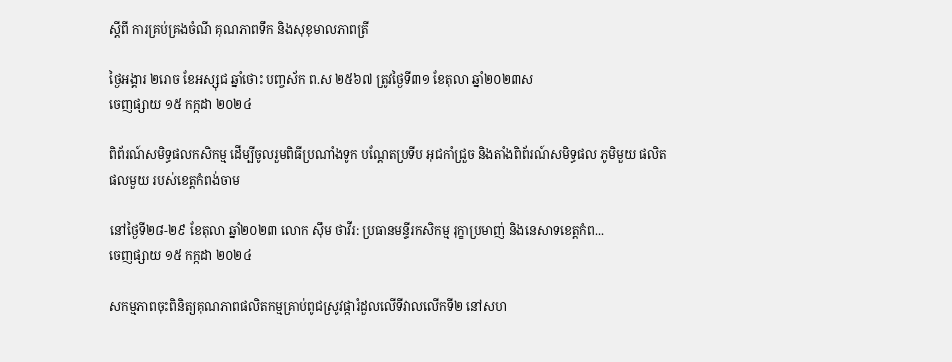ស្តីពី ការគ្រប់គ្រងចំណី គុណភាពទឹក និងសុខុមាលភាពត្រី

ថ្ងៃអង្គារ ២រោច ខែអស្សុជ ឆ្នាំថោះ បញ្ចស័ក ព.ស ២៥៦៧ ត្រូវថ្ងៃទី៣១ ខែតុលា ឆ្នាំ២០២៣ស
ចេញផ្សាយ ១៥ កក្កដា ២០២៤

ពិព័រណ៍សមិទ្ធផលកសិកម្ម ដើម្បីចូលរួមពិធីប្រណាំងទូក បណ្តែតប្រទីប អុជកាំជ្រួច និងតាំងពិព័រណ៍សមិទ្ធផល ភូមិមួយ ផលិតផលមួយ របស់ខេត្តកំពង់ចាម

នៅថ្ងៃទី២៨-២៩ ខែតុលា ឆ្នាំ២០២៣ លោក ស៊ឹម ថាវីរ: ប្រធានមន្ទីរកសិកម្ម រុក្ខាប្រមាញ់ និងនេសាទខេត្តកំព...
ចេញផ្សាយ ១៥ កក្កដា ២០២៤

សកម្មភាពចុះពិនិត្យគុណភាពផលិតកម្មគ្រាប់ពូជស្រូវផ្ការំដួលលើទីវាលលើកទី២ នៅសហ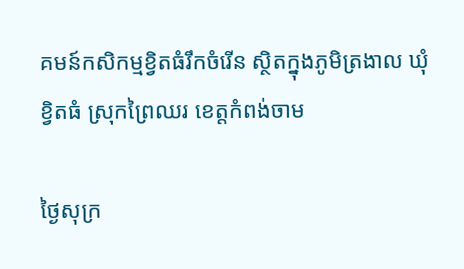គមន៍កសិកម្មខ្វិតធំរឹកចំរើន ស្ថិតក្នុងភូមិត្រងាល ឃុំខ្វិតធំ ស្រុកព្រៃឈរ ខេត្តកំពង់ចាម

ថ្ងៃសុក្រ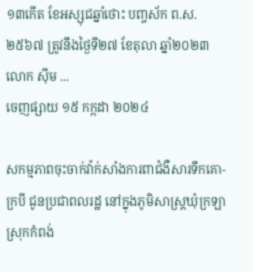១៣កើត ខែអស្សុជឆ្នាំថោះ បញ្ចស័ក ព.ស.២៥៦៧ ត្រូវនឹងថ្ងៃទី២៧ ខែតុលា ឆ្នាំ២០២៣ លោក ស៊ីម ...
ចេញផ្សាយ ១៥ កក្កដា ២០២៤

សកម្មភាពចុះចាក់វ៉ាក់សាំងការពាជំងឺសារទឹកគោ-ក្របី ជូនប្រជាពលរដ្ឋ នៅក្នុងភូមិសាស្រ្តឃុំក្រឡា ស្រុកកំពង់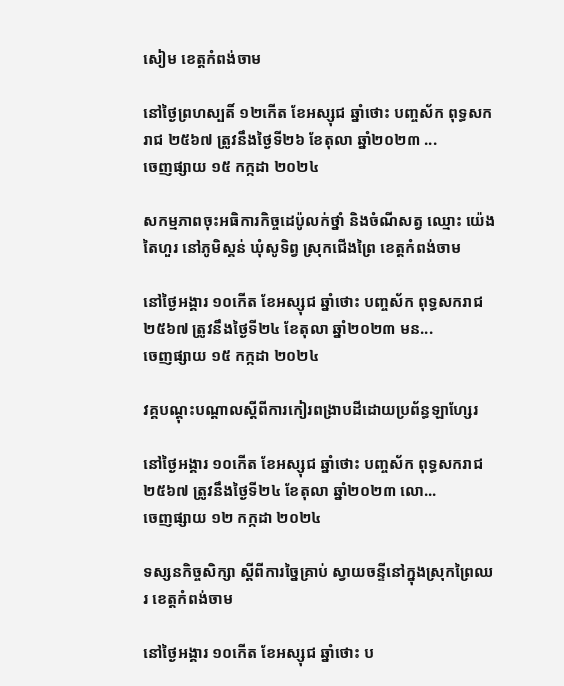សៀម ខេត្តកំពង់ចាម

នៅថ្ងៃព្រហស្បតិ៍ ១២កើត ខែអស្សុជ ឆ្នាំថោះ បញ្ចស័ក ពុទ្ធសករាជ ២៥៦៧ ត្រូវនឹងថ្ងៃទី២៦ ខែតុលា ឆ្នាំ២០២៣ ...
ចេញផ្សាយ ១៥ កក្កដា ២០២៤

សកម្មភាពចុះអធិការកិច្ចដេប៉ូលក់ថ្នាំ និងចំណីសត្វ ឈ្មោះ យ៉េង តៃហួរ នៅភូមិស្គន់ ឃុំសូទិព្វ ស្រុកជើងព្រៃ ខេត្តកំពង់ចាម

នៅថ្ងៃអង្គារ ១០កើត ខែអស្សុជ ឆ្នាំថោះ បញ្ចស័ក ពុទ្ធសករាជ ២៥៦៧ ត្រូវនឹងថ្ងៃទី២៤ ខែតុលា ឆ្នាំ២០២៣ មន...
ចេញផ្សាយ ១៥ កក្កដា ២០២៤

វគ្គបណ្តុះបណ្តាលស្តីពីការកៀរពង្រាបដីដោយប្រព័ន្ធឡាហ្សែរ

នៅថ្ងៃអង្គារ ១០កើត ខែអស្សុជ ឆ្នាំថោះ បញ្ចស័ក ពុទ្ធសករាជ ២៥៦៧ ត្រូវនឹងថ្ងៃទី២៤ ខែតុលា ឆ្នាំ២០២៣ លោ...
ចេញផ្សាយ ១២ កក្កដា ២០២៤

ទស្សនកិច្ចសិក្សា ស្តីពីការច្នៃគ្រាប់ ស្វាយចន្ទីនៅក្នុងស្រុកព្រៃឈរ ខេត្តកំពង់ចាម

នៅថ្ងៃអង្គារ ១០កើត ខែអស្សុជ ឆ្នាំថោះ ប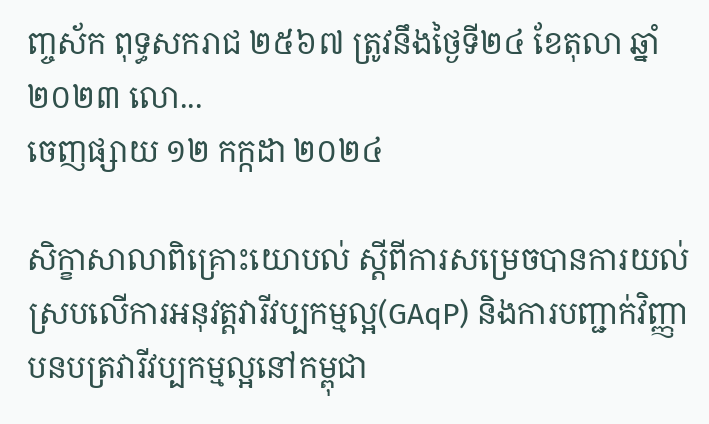ញ្ចស័ក ពុទ្ធសករាជ ២៥៦៧ ត្រូវនឹងថ្ងៃទី២៤ ខែតុលា ឆ្នាំ២០២៣ លោ...
ចេញផ្សាយ ១២ កក្កដា ២០២៤

សិក្ខាសាលាពិគ្រោះយោបល់ ស្តីពីការសម្រេចបានការយល់ស្របលើការអនុវត្តវារីវប្បកម្មល្អ(GAqP) និងការបញ្ជាក់វិញ្ញាបនបត្រវារីវប្បកម្មល្អនៅកម្ពុជា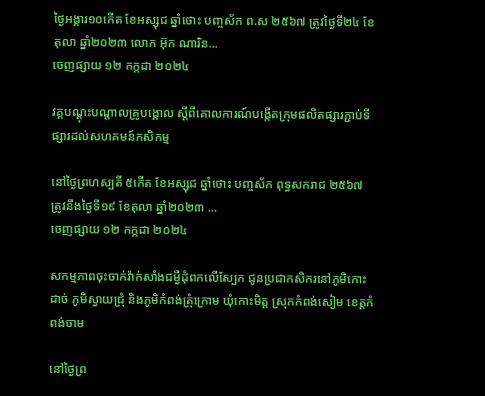ថ្ងៃអង្គារ១០កើត ខែអស្សុជ ឆ្នាំថោះ បញ្ចស័ក ព.ស ២៥៦៧ ត្រូវថ្ងៃទី២៤ ខែតុលា ឆ្នាំ២០២៣ លោក អ៊ុក ណារិន...
ចេញផ្សាយ ១២ កក្កដា ២០២៤

វគ្គបណ្តុះបណ្តាលគ្រូបង្គោល ស្តីពីគោលការណ៍បង្កើតក្រុមផលិតផ្សារភ្ជាប់ទីផ្សារដល់សហគមន៍កសិកម្ម

នៅថ្ងៃព្រហស្បតិ៍ ៥កើត ខែអស្សុជ ឆ្នាំថោះ បញ្ចស័ក ពុទ្ធសករាជ ២៥៦៧ ត្រូវនឹងថ្ងៃទី១៩ ខែតុលា ឆ្នាំ២០២៣ ...
ចេញផ្សាយ ១២ កក្កដា ២០២៤

សកម្មភាពចុះចាក់វ៉ាក់សាំងជម្ងឺដុំពកលើស្បែក ជូនប្រជាកសិករនៅភូមិកោះដាច់ ភូមិស្វាយជ្រុំ និងភូមិកំពង់ត្រុំក្រោម ឃុំកោះមិត្ត ស្រុកកំពង់សៀម ខេត្តកំពង់ចាម

នៅថ្ងៃព្រ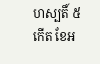ហស្បតិ៍ ៥កើត ខែអ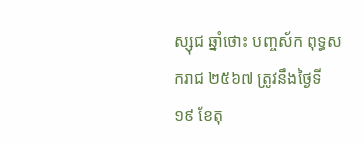ស្សុជ ឆ្នាំថោះ បញ្ចស័ក ពុទ្ធសករាជ ២៥៦៧ ត្រូវនឹងថ្ងៃទី១៩ ខែតុ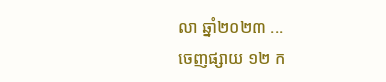លា ឆ្នាំ២០២៣ ...
ចេញផ្សាយ ១២ ក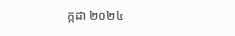ក្កដា ២០២៤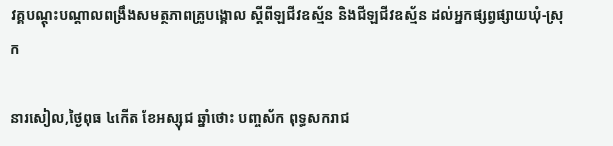វគ្គបណ្តុះបណ្តាលពង្រឹងសមត្ថភាពគ្រូបង្គោល ស្តីពីឡជីវឧស្ម័ន និងជីឡជីវឧស្ម័ន ដល់អ្នកផ្សព្វផ្សាយឃុំ-ស្រុក

នារសៀល,ថ្ងៃពុធ ៤កើត ខែអស្សុជ ឆ្នាំថោះ បញ្ចស័ក ពុទ្ធសករាជ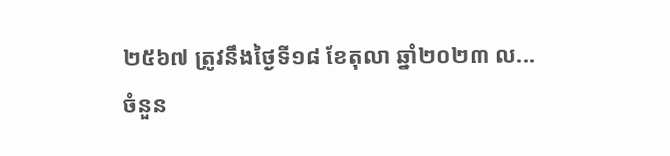២៥៦៧ ត្រូវនឹងថ្ងៃទី១៨ ខែតុលា ឆ្នាំ២០២៣ ល...
ចំនួន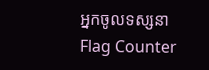អ្នកចូលទស្សនា
Flag Counter